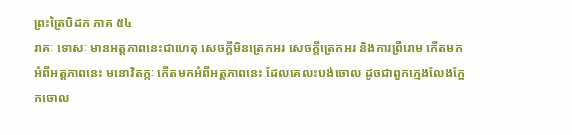ព្រះត្រៃបិដក ភាគ ៥៤
រាគៈ ទោសៈ មានអត្តភាពនេះជាហេតុ សេចក្តីមិនត្រេកអរ សេចក្តីត្រេកអរ និងការព្រឺរោម កើតមកអំពីអត្តភាពនេះ មនោវិតក្កៈ កើតមកអំពីអត្តភាពនេះ ដែលគេលះបង់ចោល ដូចជាពួកក្មេងលែងក្អែកចោល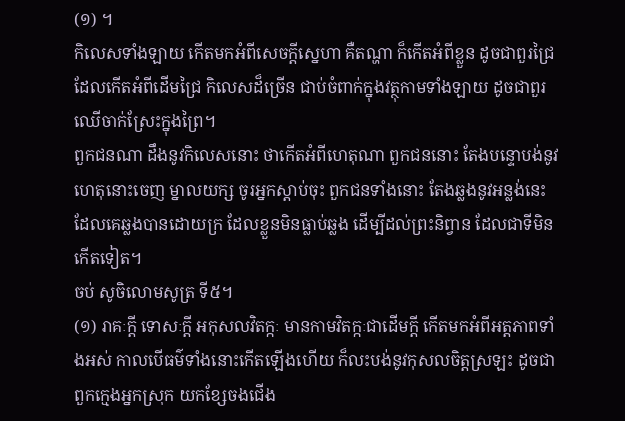(១) ។
កិលេសទាំងឡាយ កើតមកអំពីសេចក្តីស្នេហា គឺតណ្ហា ក៏កើតអំពីខ្លួន ដូចជាពួរជ្រៃ ដែលកើតអំពីដើមជ្រៃ កិលេសដ៏ច្រើន ជាប់ចំពាក់ក្នុងវត្ថុកាមទាំងឡាយ ដូចជាពួរឈើចាក់ស្រែះក្នុងព្រៃ។
ពួកជនណា ដឹងនូវកិលេសនោះ ថាកើតអំពីហេតុណា ពួកជននោះ តែងបន្ទោបង់នូវហេតុនោះចេញ ម្នាលយក្ស ចូរអ្នកស្តាប់ចុះ ពួកជនទាំងនោះ តែងឆ្លងនូវអន្លង់នេះ ដែលគេឆ្លងបានដោយក្រ ដែលខ្លួនមិនធ្លាប់ឆ្លង ដើម្បីដល់ព្រះនិព្វាន ដែលជាទីមិនកើតទៀត។
ចប់ សូចិលោមសូត្រ ទី៥។
(១) រាគៈក្តី ទោសៈក្តី អកុសលវិតក្កៈ មានកាមវិតក្កៈជាដើមក្តី កើតមកអំពីអត្តភាពទាំងអស់ កាលបើធម៌ទាំងនោះកើតឡើងហើយ ក៏លះបង់នូវកុសលចិត្តស្រឡះ ដូចជាពួកក្មេងអ្នកស្រុក យកខ្សែចងជើង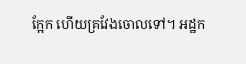ក្អែក ហើយគ្រវែងចោលទៅ។ អដ្ឋក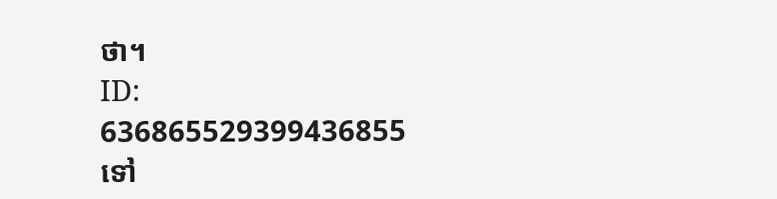ថា។
ID: 636865529399436855
ទៅ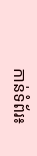កាន់ទំព័រ៖